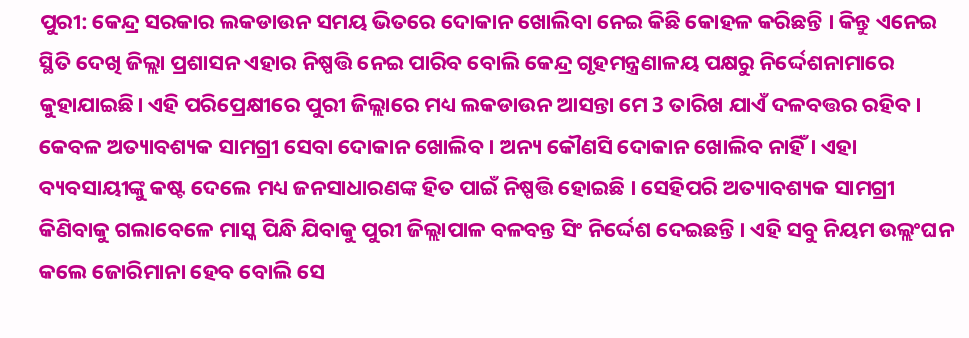ପୁରୀ: କେନ୍ଦ୍ର ସରକାର ଲକଡାଉନ ସମୟ ଭିତରେ ଦୋକାନ ଖୋଲିବା ନେଇ କିଛି କୋହଳ କରିଛନ୍ତି । କିନ୍ତୁ ଏନେଇ ସ୍ଥିତି ଦେଖି ଜିଲ୍ଲା ପ୍ରଶାସନ ଏହାର ନିଷ୍ପତ୍ତି ନେଇ ପାରିବ ବୋଲି କେନ୍ଦ୍ର ଗୃହମନ୍ତ୍ରଣାଳୟ ପକ୍ଷରୁ ନିର୍ଦ୍ଦେଶନାମାରେ କୁହାଯାଇଛି। ଏହି ପରିପ୍ରେକ୍ଷୀରେ ପୁରୀ ଜିଲ୍ଲାରେ ମଧ୍ୟ ଲକଡାଉନ ଆସନ୍ତା ମେ 3 ତାରିଖ ଯାଏଁ ଦଳବତ୍ତର ରହିବ ।
କେବଳ ଅତ୍ୟାବଶ୍ୟକ ସାମଗ୍ରୀ ସେବା ଦୋକାନ ଖୋଲିବ । ଅନ୍ୟ କୌଣସି ଦୋକାନ ଖୋଲିବ ନାହିଁ । ଏହା ବ୍ୟବସାୟୀଙ୍କୁ କଷ୍ଟ ଦେଲେ ମଧ୍ୟ ଜନସାଧାରଣଙ୍କ ହିତ ପାଇଁ ନିଷ୍ପତ୍ତି ହୋଇଛି । ସେହିପରି ଅତ୍ୟାବଶ୍ୟକ ସାମଗ୍ରୀ କିଣିବାକୁ ଗଲାବେଳେ ମାସ୍କ ପିନ୍ଧି ଯିବାକୁ ପୁରୀ ଜିଲ୍ଲାପାଳ ବଳବନ୍ତ ସିଂ ନିର୍ଦ୍ଦେଶ ଦେଇଛନ୍ତି । ଏହି ସବୁ ନିୟମ ଉଲ୍ଲଂଘନ କଲେ ଜୋରିମାନା ହେବ ବୋଲି ସେ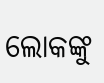ଲୋକଙ୍କୁ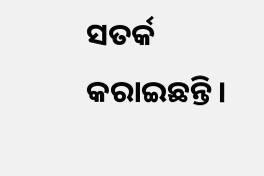ସତର୍କ କରାଇଛନ୍ତି ।